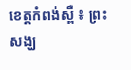ខេត្តកំពង់ស្ពឺ ៖ ព្រះសង្ឃ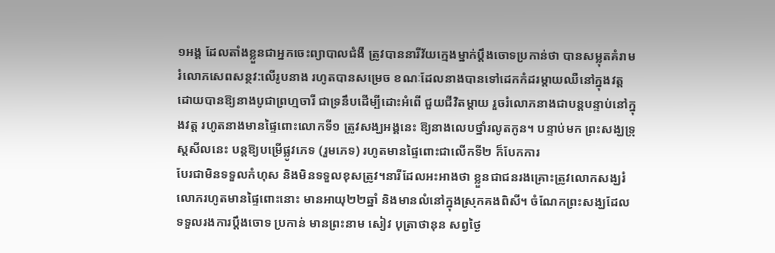១អង្គ ដែលតាំងខ្លួនជាអ្នកចេះព្យាបាលជំងឺ ត្រូវបាននារីវ័យក្មេងម្នាក់ប្តឹងចោទប្រកាន់ថា បានសម្លុតគំរាម រំលោភសេពសន្ថវ:លើរូបនាង រហូតបានសម្រេច ខណៈដែលនាងបានទៅដេកកំដរម្តាយឈឺនៅក្នុងវត្ត ដោយបានឱ្យនាងបូជាព្រហ្មចារី ជាទ្រនឹបដើម្បីដោះអំពើ ជួយជីវិតម្តាយ រួចរំលោភនាងជាបន្តបន្ទាប់នៅក្នុងវត្ត រហូតនាងមានផ្ទៃពោះលោកទី១ ត្រូវសង្ឃអង្គនេះ ឱ្យនាងលេបថ្នាំរលូតកូន។ បន្ទាប់មក ព្រះសង្ឃទ្រុស្តសីលនេះ បន្តឱ្យបម្រើផ្លូវភេទ (រួមភេទ) រហូតមានផ្ទៃពោះជាលើកទី២ ក៏បែកការ
បែរជាមិនទទួលកំហុស និងមិនទទួលខុសត្រូវ។នារីដែលអះអាងថា ខ្លួនជាជនរងគ្រោះត្រូវលោកសង្ឃរំលោភរហូតមានផ្ទៃពោះនោះ មានអាយុ២២ឆ្នាំ និងមានលំនៅក្នុងស្រុកគងពិសី។ ចំណែកព្រះសង្ឃដែលទទួលរងការប្តឹងចោទ ប្រកាន់ មានព្រះនាម សៀវ បុត្រាថានុន សព្វថ្ងៃ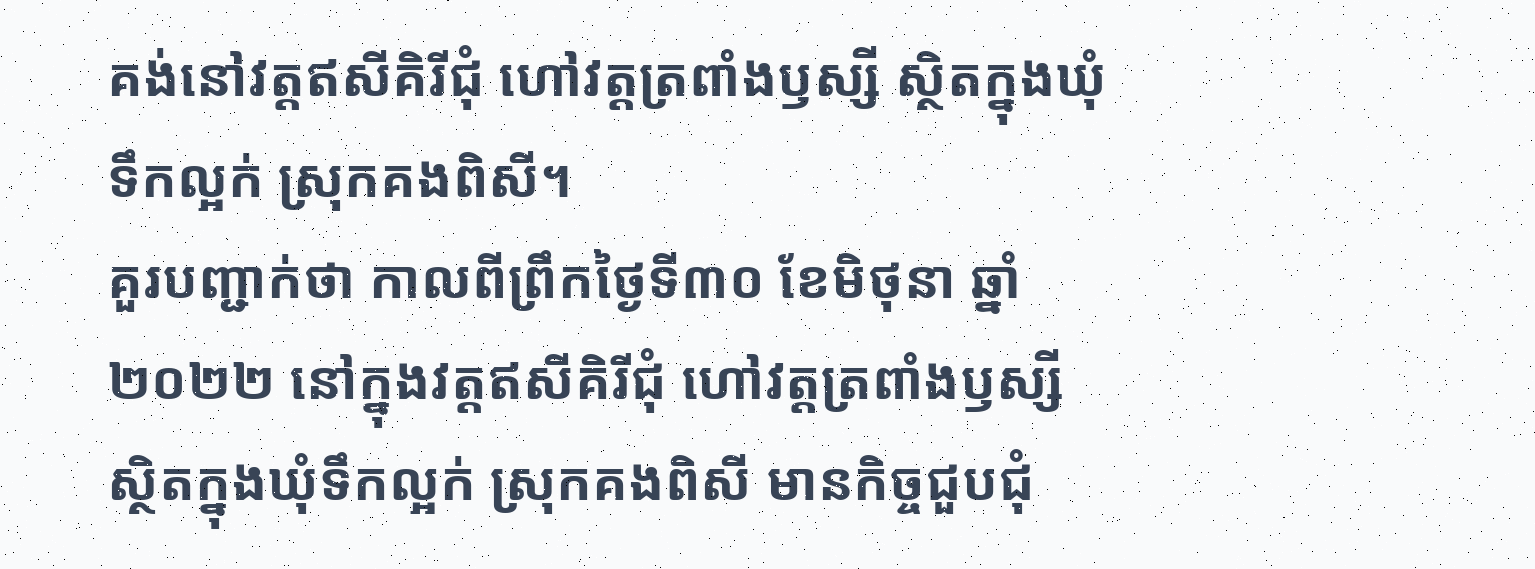គង់នៅវត្តឥសីគិរីជុំ ហៅវត្តត្រពាំងឫស្សី ស្ថិតក្នុងឃុំទឹកល្អក់ ស្រុកគងពិសី។
គួរបញ្ជាក់ថា កាលពីព្រឹកថ្ងៃទី៣០ ខែមិថុនា ឆ្នាំ២០២២ នៅក្នុងវត្តឥសីគិរីជុំ ហៅវត្តត្រពាំងឫស្សី ស្ថិតក្នុងឃុំទឹកល្អក់ ស្រុកគងពិសី មានកិច្ចជួបជុំ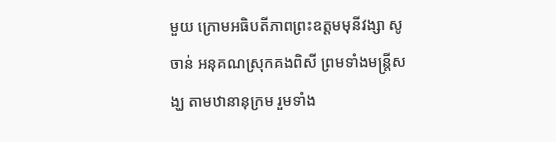មួយ ក្រោមអធិបតីភាពព្រះឧត្តមមុនីវង្សា សូ ចាន់ អនុគណស្រុកគងពិសី ព្រមទាំងមន្ត្រីសង្ឃ តាមឋានានុក្រម រួមទាំង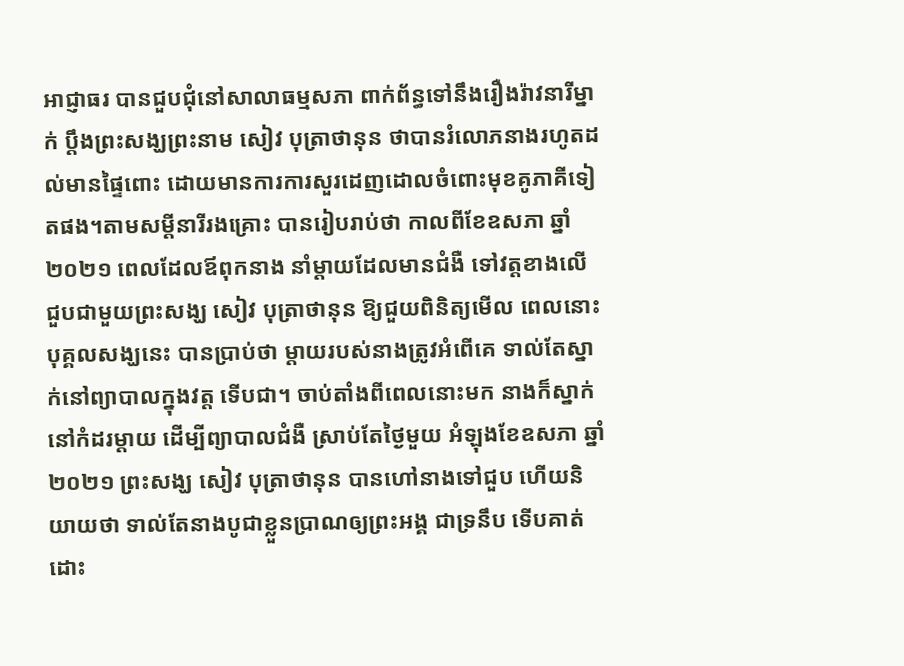អាជ្ញាធរ បានជួបជុំនៅសាលាធម្មសភា ពាក់ព័ន្ធទៅនឹងរឿងរ៉ាវនារីម្នាក់ ប្តឹងព្រះសង្ឃព្រះនាម សៀវ បុត្រាថានុន ថាបានរំលោភនាងរហូតដល់មានផ្ទៃពោះ ដោយមានការការសួរដេញដោលចំពោះមុខគូភាគីទៀតផង។តាមសម្តីនារីរងគ្រោះ បានរៀបរាប់ថា កាលពីខែឧសភា ឆ្នាំ២០២១ ពេលដែលឪពុកនាង នាំម្តាយដែលមានជំងឺ ទៅវត្តខាងលើ ជួបជាមួយព្រះសង្ឃ សៀវ បុត្រាថានុន ឱ្យជួយពិនិត្យមើល ពេលនោះ បុគ្គលសង្ឃនេះ បានប្រាប់ថា ម្តាយរបស់នាងត្រូវអំពើគេ ទាល់តែស្នាក់នៅព្យាបាលក្នុងវត្ត ទើបជា។ ចាប់តាំងពីពេលនោះមក នាងក៏ស្នាក់នៅកំដរម្តាយ ដើម្បីព្យាបាលជំងឺ ស្រាប់តែថ្ងៃមួយ អំឡុងខែឧសភា ឆ្នាំ២០២១ ព្រះសង្ឃ សៀវ បុត្រាថានុន បានហៅនាងទៅជួប ហើយនិយាយថា ទាល់តែនាងបូជាខ្លួនប្រាណឲ្យព្រះអង្គ ជាទ្រនឹប ទើបគាត់ដោះ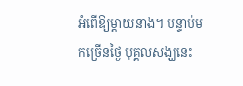អំពើឱ្យម្តាយនាង។ បន្ទាប់មកច្រើនថ្ងៃ បុគ្គលសង្ឃនេះ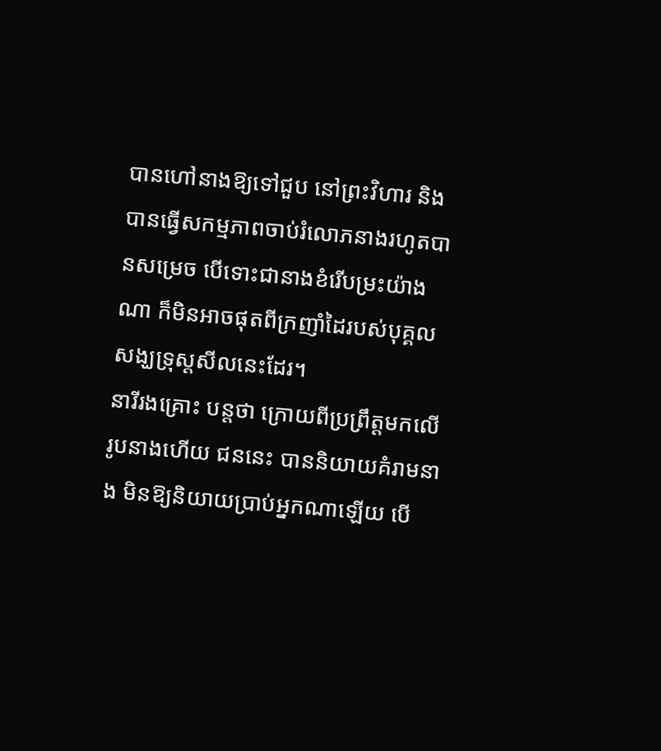បានហៅនាងឱ្យទៅជួប នៅព្រះវិហារ និងបានធ្វើសកម្មភាពចាប់រំលោភនាងរហូតបានសម្រេច បើទោះជានាងខំរើបម្រះយ៉ាងណា ក៏មិនអាចផុតពីក្រញាំដៃរបស់បុគ្គលសង្ឃទ្រុស្តសីលនេះដែរ។
នារីរងគ្រោះ បន្តថា ក្រោយពីប្រព្រឹត្តមកលើរូបនាងហើយ ជននេះ បាននិយាយគំរាមនាង មិនឱ្យនិយាយប្រាប់អ្នកណាឡើយ បើ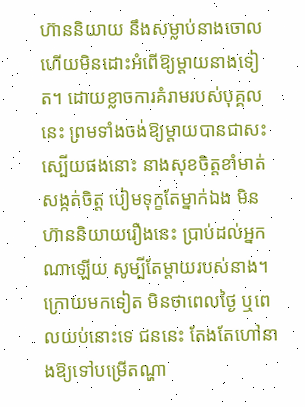ហ៊ាននិយាយ នឹងសម្លាប់នាងចោល ហើយមិនដោះអំពើឱ្យម្តាយនាងទៀត។ ដោយខ្លាចការគំរាមរបស់បុគ្គលនេះ ព្រមទាំងចង់ឱ្យម្តាយបានជាសះស្បើយផងនោះ នាងសុខចិត្តខាំមាត់សង្កត់ចិត្ត បៀមទុក្ខតែម្នាក់ឯង មិនហ៊ាននិយាយរឿងនេះ ប្រាប់ដល់អ្នកណាឡើយ សូម្បីតែម្តាយរបស់នាង។ ក្រោយមកទៀត មិនថាពេលថ្ងៃ ឬពេលយប់នោះទេ ជននេះ តែងតែហៅនាងឱ្យទៅបម្រើតណ្ហា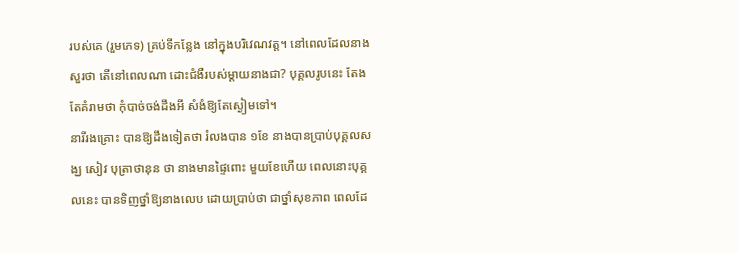របស់គេ (រួមភេទ) គ្រប់ទីកន្លែង នៅក្នុងបរិវេណវត្ត។ នៅពេលដែលនាងសួរថា តើនៅពេលណា ដោះជំងឺរបស់ម្តាយនាងជា? បុគ្គលរូបនេះ តែងតែគំរាមថា កុំបាច់ចង់ដឹងអី សំងំឱ្យតែស្ងៀមទៅ។
នារីរងគ្រោះ បានឱ្យដឹងទៀតថា រំលងបាន ១ខែ នាងបានប្រាប់បុគ្គលសង្ឃ សៀវ បុត្រាថានុន ថា នាងមានផ្ទៃពោះ មួយខែហើយ ពេលនោះបុគ្គលនេះ បានទិញថ្នាំឱ្យនាងលេប ដោយប្រាប់ថា ជាថ្នាំសុខភាព ពេលដែ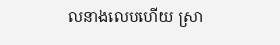លនាងលេបហើយ ស្រា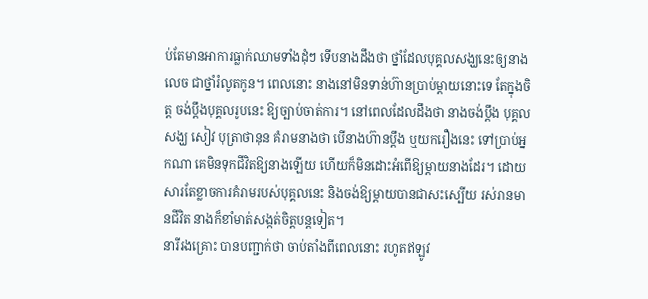ប់តែមានអាការធ្លាក់ឈាមទាំងដុំៗ ទើបនាងដឹងថា ថ្នាំដែលបុគ្គលសង្ឃនេះឲ្យនាងលេច ជាថ្នាំរំលូតកូន។ ពេលនោះ នាងនៅមិនទាន់ហ៊ានប្រាប់ម្តាយនោះទេ តែក្នុងចិត្ត ចង់ប្តឹងបុគ្គលរូបនេះ ឱ្យច្បាប់ចាត់ការ។ នៅពេលដែលដឹងថា នាងចង់ប្តឹង បុគ្គលសង្ឃ សៀវ បុត្រាថានុន គំរាមនាងថា បើនាងហ៊ានប្តឹង ឬយករឿងនេះ ទៅប្រាប់អ្នកណា គេមិនទុកជីវិតឱ្យនាងឡើយ ហើយក៏មិនដោះអំពើឱ្យម្តាយនាងដែរ។ ដោយសារតែខ្លាចការគំរាមរបស់បុគ្គលនេះ និងចង់ឱ្យម្តាយបានជាសះស្បើយ រស់រានមានជីវិត នាងក៏ខាំមាត់សង្កត់ចិត្តបន្តទៀត។
នារីរងគ្រោះ បានបញ្ជាក់ថា ចាប់តាំងពីពេលនោះ រហូតឥឡូវ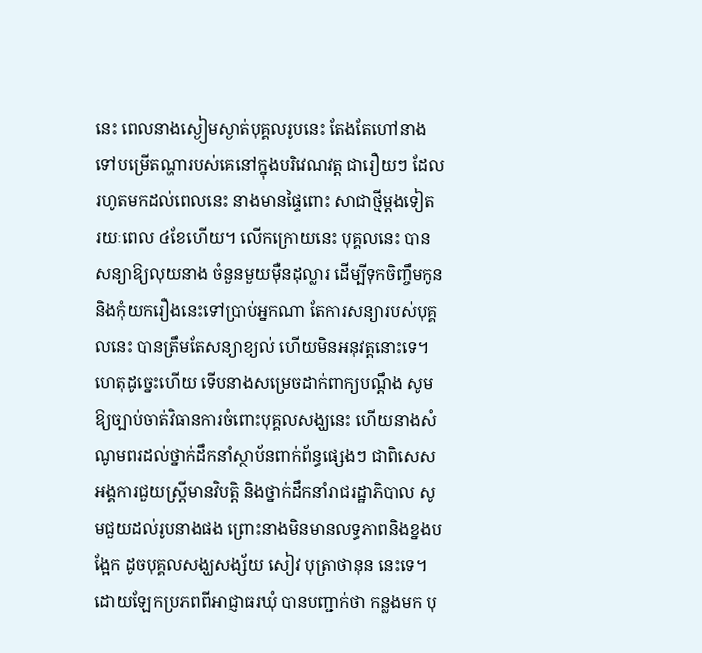នេះ ពេលនាងស្ងៀមស្ងាត់បុគ្គលរូបនេះ តែងតែហៅនាងទៅបម្រើតណ្ហារបស់គេនៅក្នុងបរិវេណវត្ត ជារឿយៗ ដែលរហូតមកដល់ពេលនេះ នាងមានផ្ទៃពោះ សាជាថ្មីម្តងទៀត រយៈពេល ៤ខែហើយ។ លើកក្រោយនេះ បុគ្គលនេះ បានសន្យាឱ្យលុយនាង ចំនួនមួយម៉ឺនដុល្លារ ដើម្បីទុកចិញ្ចឹមកូន និងកុំយករឿងនេះទៅប្រាប់អ្នកណា តែការសន្យារបស់បុគ្គលនេះ បានត្រឹមតែសន្យាខ្យល់ ហើយមិនអនុវត្តនោះទេ។ ហេតុដូច្នេះហើយ ទើបនាងសម្រេចដាក់ពាក្យបណ្តឹង សូមឱ្យច្បាប់ចាត់វិធានការចំពោះបុគ្គលសង្ឃនេះ ហើយនាងសំណូមពរដល់ថ្នាក់ដឹកនាំស្ថាប័នពាក់ព័ន្ធផ្សេងៗ ជាពិសេសអង្គការជួយស្ត្រីមានវិបត្តិ និងថ្នាក់ដឹកនាំរាជរដ្ឋាភិបាល សូមជួយដល់រូបនាងផង ព្រោះនាងមិនមានលទ្ធភាពនិងខ្នងបង្អែក ដូចបុគ្គលសង្ឃសង្ស័យ សៀវ បុត្រាថានុន នេះទេ។ដោយឡែកប្រភពពីអាជ្ញាធរឃុំ បានបញ្ជាក់ថា កន្លងមក បុ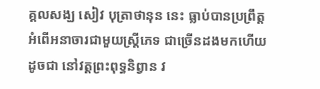គ្គលសង្ឃ សៀវ បុត្រាថានុន នេះ ធ្លាប់បានប្រព្រឹត្តអំពើអនាចារជាមួយស្ត្រីភេទ ជាច្រើនដងមកហើយ ដូចជា នៅវត្តព្រះពុទ្ធនិព្វាន វ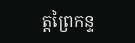ត្តព្រៃកន្ទ